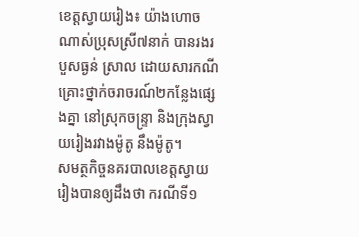ខេត្តស្វាយរៀង៖ យ៉ាងហោចណាស់ប្រុសស្រី៧នាក់ បានរងរបួសធ្ងន់ ស្រាល ដោយសារកណីគ្រោះថ្នាក់ចរាចរណ៍២កន្លែងផ្សេងគ្នា នៅស្រុកចន្ទ្រា និងក្រុងស្វាយរៀងរវាងម៉ូតូ នឹងម៉ូតូ។
សមត្ថកិច្ចនគរបាលខេត្តស្វាយរៀងបានឲ្យដឹងថា ករណីទី១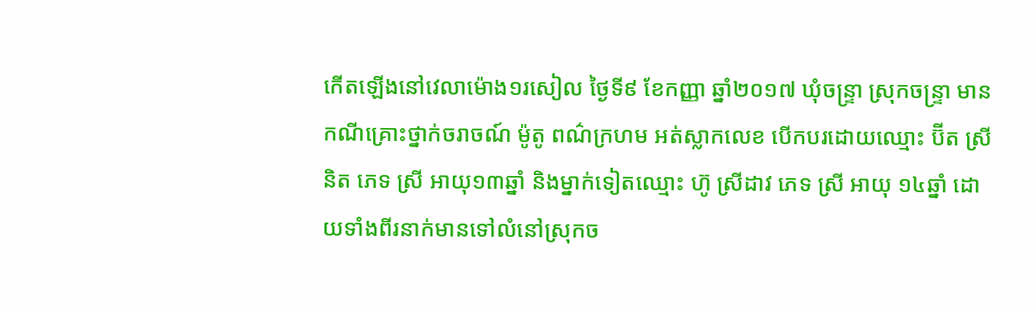កើតឡើងនៅវេលាម៉ោង១រសៀល ថ្ងៃទី៩ ខែកញ្ញា ឆ្នាំ២០១៧ ឃុំចន្ទ្រា ស្រុកចន្ទ្រា មានកណីគ្រោះថ្នាក់ចរាចណ៍ ម៉ូតូ ពណ៌ក្រហម អត់ស្លាកលេខ បើកបរដោយឈ្មោះ ប៊ីត ស្រី និត ភេទ ស្រី អាយុ១៣ឆ្នាំ និងម្នាក់ទៀតឈ្មោះ ហ៊ូ ស្រីដាវ ភេទ ស្រី អាយុ ១៤ឆ្នាំ ដោយទាំងពីរនាក់មានទៅលំនៅស្រុកច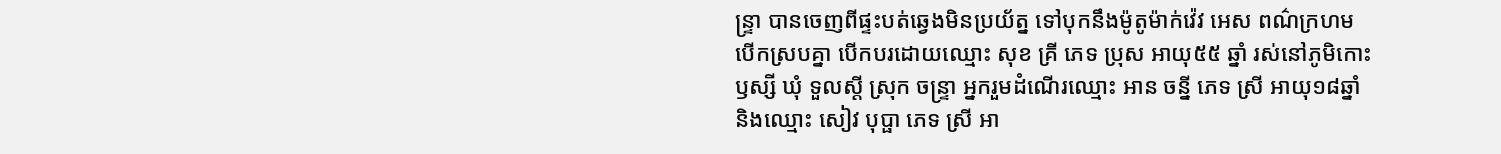ន្ទ្រា បានចេញពីផ្ទះបត់ឆ្វេងមិនប្រយ័ត្ន ទៅបុកនឹងម៉ូតូម៉ាក់វ៉េវ អេស ពណ៌ក្រហម បើកស្របគ្នា បើកបរដោយឈ្មោះ សុខ គ្រី ភេទ ប្រុស អាយុ៥៥ ឆ្នាំ រស់នៅភូមិកោះឫស្សី ឃុំ ទួលស្តី ស្រុក ចន្រ្ទា អ្នករួមដំណើរឈ្មោះ អាន ចន្នី ភេទ ស្រី អាយុ១៨ឆ្នាំ និងឈ្មោះ សៀវ បុប្ផា ភេទ ស្រី អា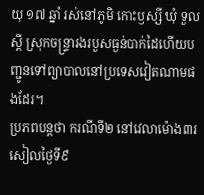យុ ១៧ ឆ្នាំ រស់នៅភូមិ កោះឫស្សី ឃុំ ទួលស្តី ស្រុកចន្រ្ទារងរបួសធ្ងន់បាក់ដៃហើយបញ្ជូនទៅព្យាបាលនៅប្រទេសវៀតណាមផងដែរ។
ប្រភពបន្តថា ករណីទី២ នៅវេលាម៉ោង៣រសៀលថ្ងៃទី៩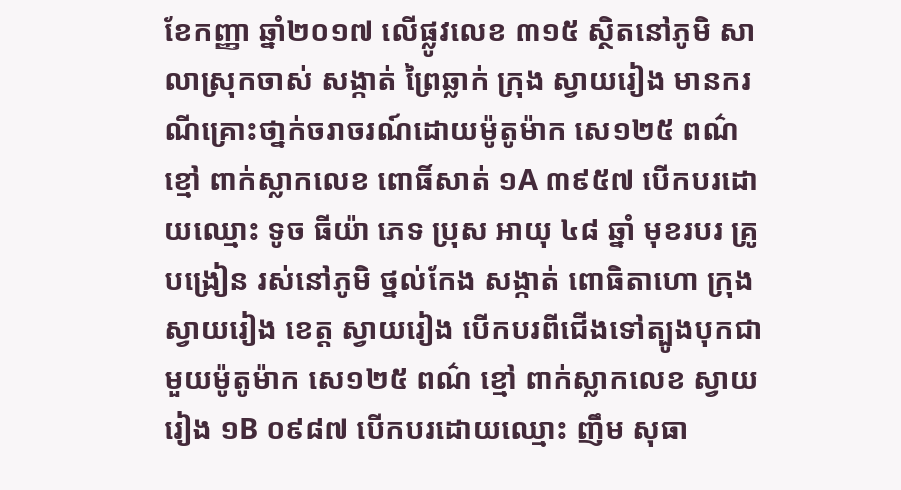ខែកញ្ញា ឆ្នាំ២០១៧ លើផ្លូវលេខ ៣១៥ ស្ថិតនៅភូមិ សាលាស្រុកចាស់ សង្កាត់ ព្រៃឆ្លាក់ ក្រុង ស្វាយរៀង មានករណីគ្រោះថា្នក់ចរាចរណ៍ដោយម៉ូតូម៉ាក សេ១២៥ ពណ៌ ខ្មៅ ពាក់ស្លាកលេខ ពោធិ៍សាត់ ១A ៣៩៥៧ បើកបរដោយឈ្មោះ ទូច ធីយ៉ា ភេទ ប្រុស អាយុ ៤៨ ឆ្នាំ មុខរបរ គ្រូបង្រៀន រស់នៅភូមិ ថ្នល់កែង សង្កាត់ ពោធិតាហោ ក្រុង ស្វាយរៀង ខេត្ត ស្វាយរៀង បើកបរពីជើងទៅត្បូងបុកជាមួយម៉ូតូម៉ាក សេ១២៥ ពណ៌ ខ្មៅ ពាក់ស្លាកលេខ ស្វាយរៀង ១B ០៩៨៧ បើកបរដោយឈ្មោះ ញឹម សុធា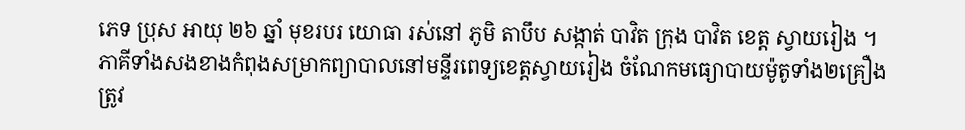ភេទ ប្រុស អាយុ ២៦ ឆ្នាំ មុខរបរ យោធា រស់នៅ ភូមិ តាបឹប សង្កាត់ បាវិត ក្រុង បាវិត ខេត្ត ស្វាយរៀង ។
ភាគីទាំងសងខាងកំពុងសម្រាកព្យាបាលនៅមន្ទីរពេទ្យខេត្តស្វាយរៀង ចំណែកមធ្យោបាយម៉ូតូទាំង២គ្រឿង ត្រូវ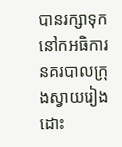បានរក្សាទុកនៅកអធិការនគរបាលក្រុងស្វាយរៀងដោះ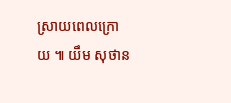ស្រាយពេលក្រោយ ៕ យឹម សុថាន